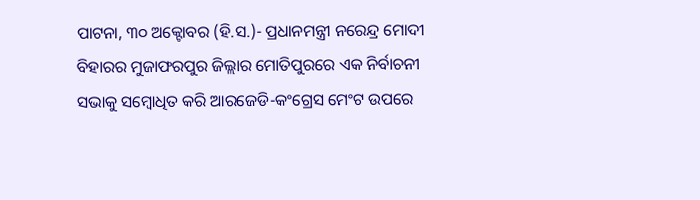ପାଟନା, ୩୦ ଅକ୍ଟୋବର (ହି.ସ.)- ପ୍ରଧାନମନ୍ତ୍ରୀ ନରେନ୍ଦ୍ର ମୋଦୀ ବିହାରର ମୁଜାଫରପୁର ଜିଲ୍ଲାର ମୋତିପୁରରେ ଏକ ନିର୍ବାଚନୀ ସଭାକୁ ସମ୍ବୋଧିତ କରି ଆରଜେଡି-କଂଗ୍ରେସ ମେଂଟ ଉପରେ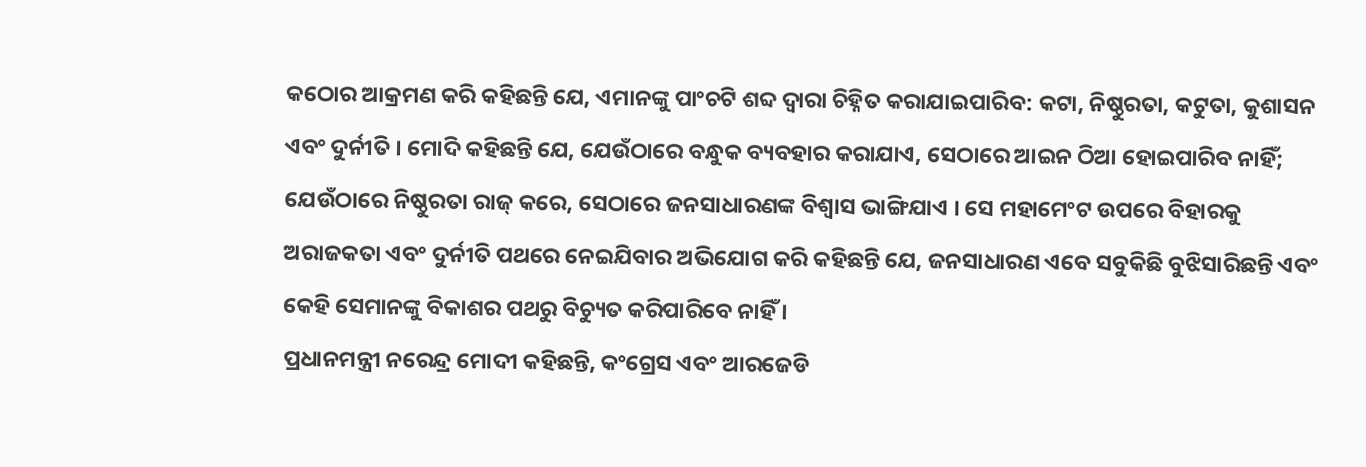କଠୋର ଆକ୍ରମଣ କରି କହିଛନ୍ତି ଯେ, ଏମାନଙ୍କୁ ପାଂଚଟି ଶବ୍ଦ ଦ୍ୱାରା ଚିହ୍ନିତ କରାଯାଇପାରିବ: କଟା, ନିଷ୍ଠୁରତା, କଟୁତା, କୁଶାସନ ଏବଂ ଦୁର୍ନୀତି । ମୋଦି କହିଛନ୍ତି ଯେ, ଯେଉଁଠାରେ ବନ୍ଧୁକ ବ୍ୟବହାର କରାଯାଏ, ସେଠାରେ ଆଇନ ଠିଆ ହୋଇପାରିବ ନାହିଁ; ଯେଉଁଠାରେ ନିଷ୍ଠୁରତା ରାଜ୍ କରେ, ସେଠାରେ ଜନସାଧାରଣଙ୍କ ବିଶ୍ୱାସ ଭାଙ୍ଗିଯାଏ । ସେ ମହାମେଂଟ ଉପରେ ବିହାରକୁ ଅରାଜକତା ଏବଂ ଦୁର୍ନୀତି ପଥରେ ନେଇଯିବାର ଅଭିଯୋଗ କରି କହିଛନ୍ତି ଯେ, ଜନସାଧାରଣ ଏବେ ସବୁକିଛି ବୁଝିସାରିଛନ୍ତି ଏବଂ କେହି ସେମାନଙ୍କୁ ବିକାଶର ପଥରୁ ବିଚ୍ୟୁତ କରିପାରିବେ ନାହିଁ ।
ପ୍ରଧାନମନ୍ତ୍ରୀ ନରେନ୍ଦ୍ର ମୋଦୀ କହିଛନ୍ତି, କଂଗ୍ରେସ ଏବଂ ଆରଜେଡି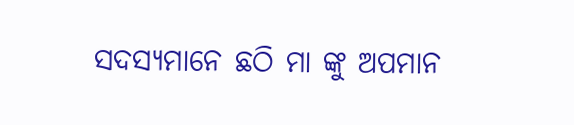ସଦସ୍ୟମାନେ ଛଠି ମା ଙ୍କୁ ଅପମାନ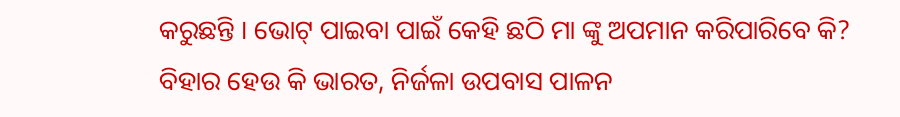କରୁଛନ୍ତି । ଭୋଟ୍ ପାଇବା ପାଇଁ କେହି ଛଠି ମା ଙ୍କୁ ଅପମାନ କରିପାରିବେ କି? ବିହାର ହେଉ କି ଭାରତ, ନିର୍ଜଳା ଉପବାସ ପାଳନ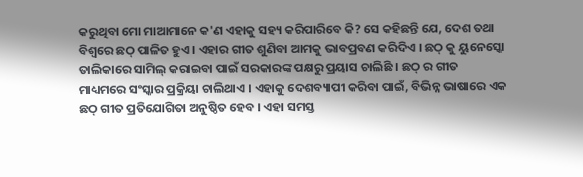କରୁଥିବା ମୋ ମାଆମାନେ କ'ଣ ଏହାକୁ ସହ୍ୟ କରିପାରିବେ କି? ସେ କହିଛନ୍ତି ଯେ, ଦେଶ ତଥା ବିଶ୍ୱରେ ଛଠ୍ ପାଳିତ ହୁଏ । ଏହାର ଗୀତ ଶୁଣିବା ଆମକୁ ଭାବପ୍ରବଣ କରିଦିଏ । ଛଠ୍ କୁ ୟୁନେସ୍କୋ ତାଲିକାରେ ସାମିଲ୍ କରାଇବା ପାଇଁ ସରକାରଙ୍କ ପକ୍ଷରୁ ପ୍ରୟାସ ଚାଲିଛି । ଛଠ୍ ର ଗୀତ ମାଧ୍ୟମରେ ସଂସ୍କାର ପ୍ରକ୍ରିୟା ଚାଲିଥାଏ । ଏହାକୁ ଦେଶବ୍ୟାପୀ କରିବା ପାଇଁ, ବିଭିନ୍ନ ଭାଷାରେ ଏକ ଛଠ୍ ଗୀତ ପ୍ରତିଯୋଗିତା ଅନୁଷ୍ଠିତ ହେବ । ଏହା ସମସ୍ତ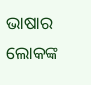ଭାଷାର ଲୋକଙ୍କ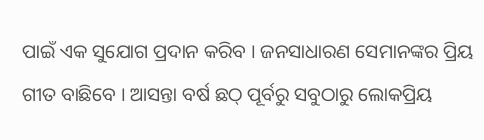ପାଇଁ ଏକ ସୁଯୋଗ ପ୍ରଦାନ କରିବ । ଜନସାଧାରଣ ସେମାନଙ୍କର ପ୍ରିୟ ଗୀତ ବାଛିବେ । ଆସନ୍ତା ବର୍ଷ ଛଠ୍ ପୂର୍ବରୁ ସବୁଠାରୁ ଲୋକପ୍ରିୟ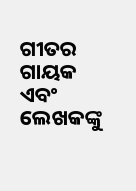ଗୀତର ଗାୟକ ଏବଂ ଲେଖକଙ୍କୁ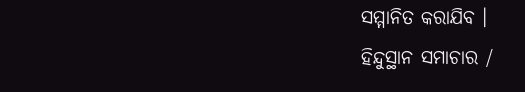ସମ୍ମାନିତ କରାଯିବ ।
ହିନ୍ଦୁସ୍ଥାନ ସମାଚାର /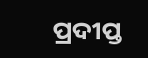ପ୍ରଦୀପ୍ତ